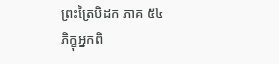ព្រះត្រៃបិដក ភាគ ៥៤
ភិក្ខុអ្នកពិ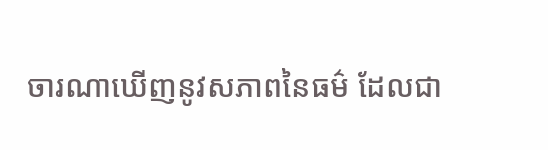ចារណាឃើញនូវសភាពនៃធម៌ ដែលជា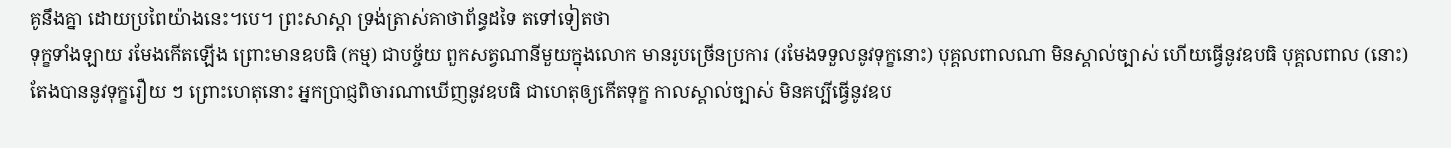គូនឹងគ្នា ដោយប្រពៃយ៉ាងនេះ។បេ។ ព្រះសាស្តា ទ្រង់ត្រាស់គាថាព័ន្ធដទៃ តទៅទៀតថា
ទុក្ខទាំងឡាយ រមែងកើតឡើង ព្រោះមានឧបធិ (កម្ម) ជាបច្ច័យ ពួកសត្វណានីមួយក្នុងលោក មានរូបច្រើនប្រការ (រមែងទទួលនូវទុក្ខនោះ) បុគ្គលពាលណា មិនស្គាល់ច្បាស់ ហើយធ្វើនូវឧបធិ បុគ្គលពាល (នោះ) តែងបាននូវទុក្ខរឿយ ៗ ព្រោះហេតុនោះ អ្នកប្រាជ្ញពិចារណាឃើញនូវឧបធិ ជាហេតុឲ្យកើតទុក្ខ កាលស្គាល់ច្បាស់ មិនគប្បីធ្វើនូវឧប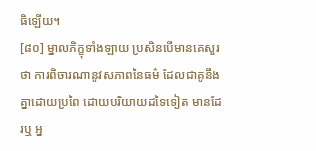ធិឡើយ។
[៨០] ម្នាលភិក្ខុទាំងឡាយ ប្រសិនបើមានគេសួរថា ការពិចារណានូវសភាពនៃធម៌ ដែលជាគូនឹងគ្នាដោយប្រពៃ ដោយបរិយាយដទៃទៀត មានដែរឬ អ្ន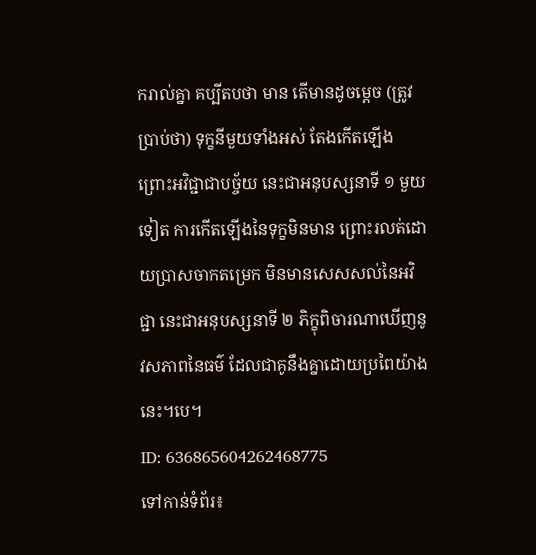ករាល់គ្នា គប្បីតបថា មាន តើមានដូចម្តេច (ត្រូវប្រាប់ថា) ទុក្ខនីមួយទាំងអស់ តែងកើតឡើង ព្រោះអវិជ្ជាជាបច្ច័យ នេះជាអនុបស្សនាទី ១ មួយទៀត ការកើតឡើងនៃទុក្ខមិនមាន ព្រោះរលត់ដោយប្រាសចាកតម្រេក មិនមានសេសសល់នៃអវិជ្ជា នេះជាអនុបស្សនាទី ២ ភិក្ខុពិចារណាឃើញនូវសភាពនៃធម៌ ដែលជាគូនឹងគ្នាដោយប្រពៃយ៉ាងនេះ។បេ។
ID: 636865604262468775
ទៅកាន់ទំព័រ៖